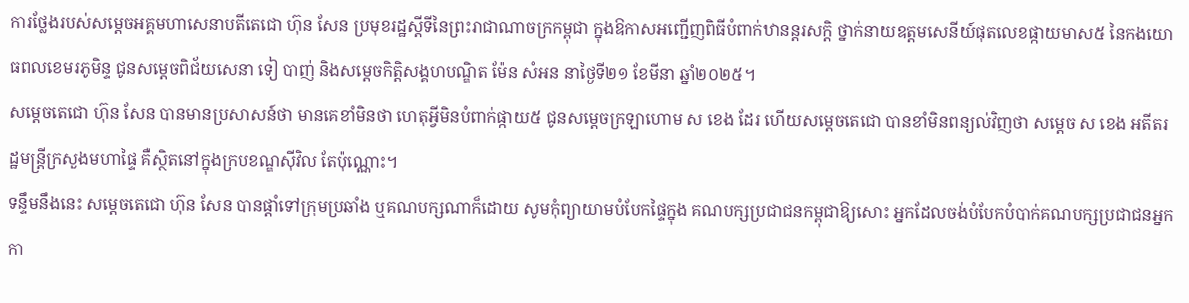ការថ្លែងរបស់សម្តេចអគ្គមហាសេនាបតីតេជោ ហ៊ុន សែន ប្រមុខរដ្ឋស្តីទីនៃព្រះរាជាណាចក្រកម្ពុជា ក្នុងឱកាសអញ្ជើញពិធីបំពាក់ឋានន្តរសក្តិ ថ្នាក់នាយឧត្តមសេនីយ៍ផុតលេខផ្កាយមាស៥ នៃកងយោធពលខេមរភូមិន្ទ ជូនសម្តេចពិជ័យសេនា ទៀ បាញ់ និងសម្តេចកិត្តិសង្គហបណ្ឌិត ម៉ែន សំអន នាថ្ងៃទី២១ ខែមីនា ឆ្នាំ២០២៥។
សម្តេចតេជោ ហ៊ុន សែន បានមានប្រសាសន៍ថា មានគេខាំមិនថា ហេតុអ្វីមិនបំពាក់ផ្កាយ៥ ជូនសម្តេចក្រឡាហោម ស ខេង ដែរ ហើយសម្តេចតេជោ បានខាំមិនពន្យល់វិញថា សម្តេច ស ខេង អតីតរដ្ឋមន្រ្តីក្រសួងមហាផ្ទៃ គឺស្ថិតនៅក្នុងក្របខណ្ឌស៊ីវិល តែប៉ុណ្ណោះ។
ទន្ទឹមនឹងនេះ សម្តេចតេជោ ហ៊ុន សែន បានផ្ដាំទៅក្រុមប្រឆាំង ឬគណបក្សណាក៏ដោយ សូមកុំព្យាយាមបំបែកផ្ទៃក្នុង គណបក្សប្រជាជនកម្ពុជាឱ្យសោះ អ្នកដែលចង់បំបែកបំបាក់គណបក្សប្រជាជនអ្នកកា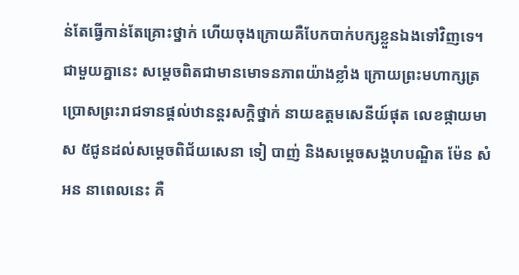ន់តែធ្វើកាន់តែគ្រោះថ្នាក់ ហើយចុងក្រោយគឺបែកបាក់បក្សខ្លួនឯងទៅវិញទេ។
ជាមួយគ្នានេះ សម្តេចពិតជាមានមោទនភាពយ៉ាងខ្លាំង ក្រោយព្រះមហាក្សត្រប្រោសព្រះរាជទានផ្តល់ឋានន្តរសក្តិថ្នាក់ នាយឧត្តមសេនីយ៍ផុត លេខផ្កាយមាស ៥ជូនដល់សម្តេចពិជ័យសេនា ទៀ បាញ់ និងសម្តេចសង្គហបណ្ឌិត ម៉ែន សំអន នាពេលនេះ គឺ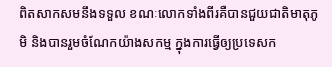ពិតសាកសមនឹងទទួល ខណៈលោកទាំងពីរគឺបានជួយជាតិមាតុភូមិ និងបានរួមចំណែកយ៉ាងសកម្ម ក្នុងការធ្វើឲ្យប្រទេសក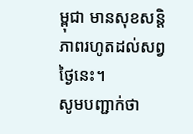ម្ពុជា មានសុខសន្តិភាពរហូតដល់សព្វថ្ងៃនេះ។
សូមបញ្ជាក់ថា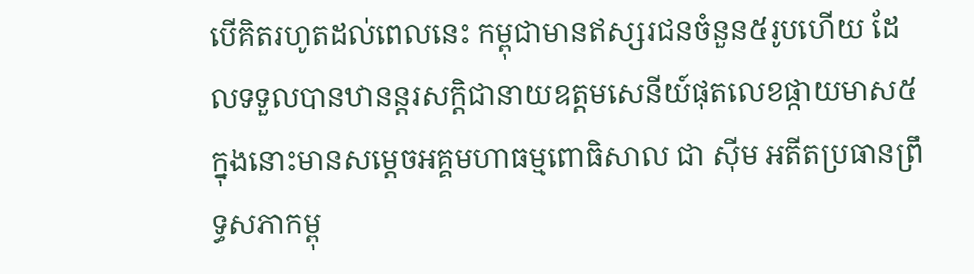បើគិតរហូតដល់ពេលនេះ កម្ពុជាមានឥស្សរជនចំនួន៥រូបហើយ ដែលទទួលបានឋានន្តរសក្តិជានាយឧត្តមសេនីយ៍ផុតលេខផ្កាយមាស៥ ក្នុងនោះមានសម្តេចអគ្គមហាធម្មពោធិសាល ជា ស៊ីម អតីតប្រធានព្រឹទ្ធសភាកម្ពុ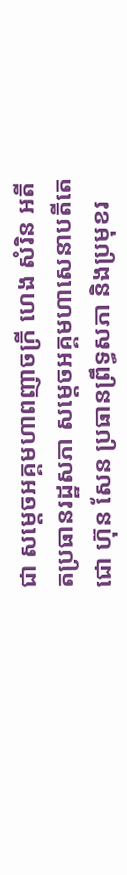ជា សម្តេចអគ្គមហាពញាចក្រី ហេង សំរិន អតីតប្រធានរដ្ឋសភា សម្តេចអគ្គមហាសេនាបតីតេជោ ហ៊ុន សែន ប្រធានព្រឹទ្ធសភា និងប្រមុខរ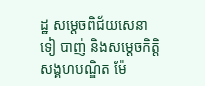ដ្ឋ សម្តេចពិជ័យសេនា ទៀ បាញ់ និងសម្តេចកិត្តិសង្គហបណ្ឌិត ម៉ែ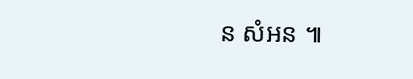ន សំអន ៕